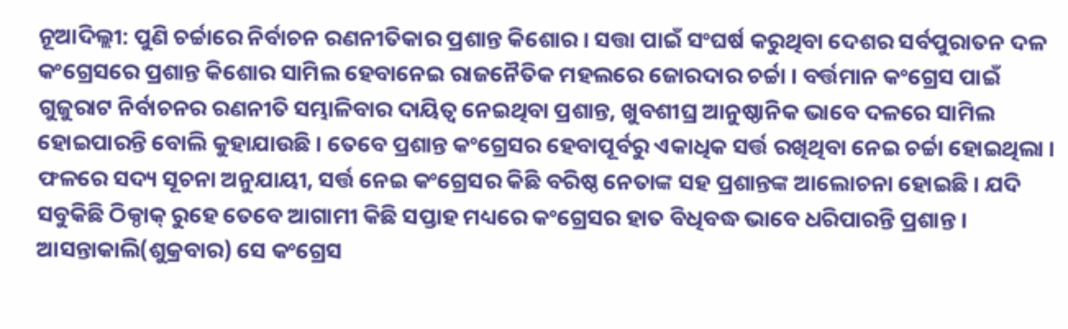ନୂଆଦିଲ୍ଲୀ: ପୁଣି ଚର୍ଚ୍ଚାରେ ନିର୍ବାଚନ ରଣନୀତିକାର ପ୍ରଶାନ୍ତ କିଶୋର । ସତ୍ତା ପାଇଁ ସଂଘର୍ଷ କରୁଥିବା ଦେଶର ସର୍ବପୁରାତନ ଦଳ କଂଗ୍ରେସରେ ପ୍ରଶାନ୍ତ କିଶୋର ସାମିଲ ହେବାନେଇ ରାଜନୈତିକ ମହଲରେ ଜୋରଦାର ଚର୍ଚ୍ଚା । ବର୍ତ୍ତମାନ କଂଗ୍ରେସ ପାଇଁ ଗୁଜୁରାଟ ନିର୍ବାଚନର ରଣନୀତି ସମ୍ଭାଳିବାର ଦାୟିତ୍ବ ନେଇଥିବା ପ୍ରଶାନ୍ତ, ଖୁବଶୀଘ୍ର ଆନୁଷ୍ଠାନିକ ଭାବେ ଦଳରେ ସାମିଲ ହୋଇପାରନ୍ତି ବୋଲି କୁହାଯାଉଛି । ତେବେ ପ୍ରଶାନ୍ତ କଂଗ୍ରେସର ହେବାପୂର୍ବରୁ ଏକାଧିକ ସର୍ତ୍ତ ରଖିଥିବା ନେଇ ଚର୍ଚ୍ଚା ହୋଇଥିଲା । ଫଳରେ ସଦ୍ୟ ସୂଚନା ଅନୁଯାୟୀ, ସର୍ତ୍ତ ନେଇ କଂଗ୍ରେସର କିଛି ବରିଷ୍ଠ ନେତାଙ୍କ ସହ ପ୍ରଶାନ୍ତଙ୍କ ଆଲୋଚନା ହୋଇଛି । ଯଦି ସବୁକିଛି ଠିକ୍ଠାକ୍ ରୁହେ ତେବେ ଆଗାମୀ କିଛି ସପ୍ତାହ ମଧ୍ୟରେ କଂଗ୍ରେସର ହାତ ବିଧିବଦ୍ଧ ଭାବେ ଧରିପାରନ୍ତି ପ୍ରଶାନ୍ତ । ଆସନ୍ତାକାଲି(ଶୁକ୍ରବାର) ସେ କଂଗ୍ରେସ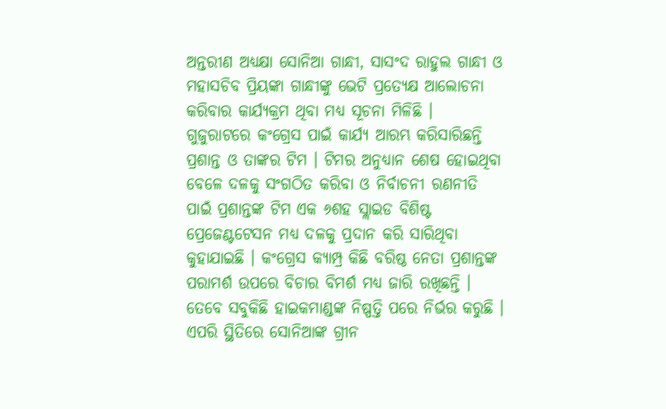ଅନ୍ତରୀଣ ଅଧ୍ୟକ୍ଷା ସୋନିଆ ଗାନ୍ଧୀ, ସାସଂଦ ରାହୁଲ ଗାନ୍ଧୀ ଓ ମହାସଚିବ ପ୍ରିୟଙ୍କା ଗାନ୍ଧୀଙ୍କୁ ଭେଟି ପ୍ରତ୍ୟେକ୍ଷ ଆଲୋଚନା କରିବାର କାର୍ଯ୍ୟକ୍ରମ ଥିବା ମଧ୍ୟ ସୂଚନା ମିଳିଛି ।
ଗୁଜୁରାଟରେ କଂଗ୍ରେସ ପାଇଁ କାର୍ଯ୍ୟ ଆରମ୍ଭ କରିସାରିଛନ୍ତି ପ୍ରଶାନ୍ତ ଓ ତାଙ୍କର ଟିମ । ଟିମର ଅନୁଧ୍ୟାନ ଶେଷ ହୋଇଥିବା ବେଳେ ଦଳକୁ ସଂଗଠିତ କରିବା ଓ ନିର୍ବାଚନୀ ରଣନୀତି ପାଇଁ ପ୍ରଶାନ୍ତଙ୍କ ଟିମ ଏକ ୬ଶହ ସ୍ଲାଇଡ ବିଶିଷ୍ଟ ପ୍ରେଜେଣ୍ଟଟେସନ ମଧ୍ୟ ଦଳକୁ ପ୍ରଦାନ କରି ସାରିଥିବା କୁହାଯାଇଛି । କଂଗ୍ରେସ କ୍ୟାମ୍ପ୍ର କିଛି ବରିଷ୍ଠ ନେତା ପ୍ରଶାନ୍ତଙ୍କ ପରାମର୍ଶ ଉପରେ ବିଚାର ବିମର୍ଶ ମଧ୍ୟ ଜାରି ରଖିଛନ୍ତି । ତେବେ ସବୁକିଛି ହାଇକମାଣ୍ଡଙ୍କ ନିଷ୍ପତ୍ତି ପରେ ନିର୍ଭର କରୁଛି । ଏପରି ସ୍ଥିତିରେ ସୋନିଆଙ୍କ ଗ୍ରୀନ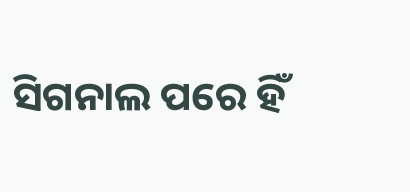ସିଗନାଲ ପରେ ହିଁ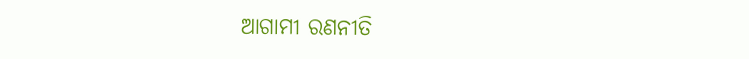ଆଗାମୀ ରଣନୀତି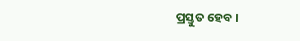ପ୍ରସ୍ତୁତ ହେବ ।